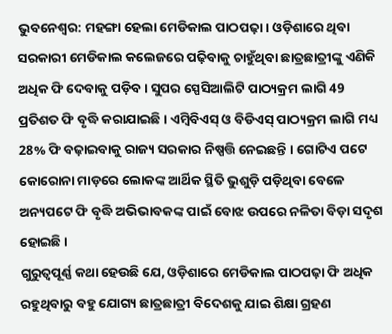ଭୁବନେଶ୍ବର: ମହଙ୍ଗା ହେଲା ମେଡିକାଲ ପାଠପଢ଼ା । ଓଡ଼ିଶାରେ ଥିବା ସରକାରୀ ମେଡିକାଲ କଲେଜରେ ପଢ଼ିବାକୁ ଚାହୁଁଥିବା ଛାତ୍ରଛାତ୍ରୀଙ୍କୁ ଏଣିକି ଅଧିକ ଫି ଦେବାକୁ ପଡ଼ିବ । ସୁପର ସ୍ପେସିଆଲିଟି ପାଠ୍ୟକ୍ରମ ଲାଗି 49 ପ୍ରତିଶତ ଫି ବୃଦ୍ଧି କରାଯାଇଛି । ଏମ୍ବିବିଏସ୍ ଓ ବିଡିଏସ୍ ପାଠ୍ୟକ୍ରମ ଲାଗି ମଧ୍ୟ 28% ଫି ବଢ଼ାଇବାକୁ ରାଜ୍ୟ ସରକାର ନିଷ୍ପତ୍ତି ନେଇଛନ୍ତି । ଗୋଟିଏ ପଟେ କୋରୋନା ମାଡ଼ରେ ଲୋକଙ୍କ ଆର୍ଥିକ ସ୍ଥିତି ଭୁଶୁଡ଼ି ପଡ଼ିଥିବା ବେଳେ ଅନ୍ୟପଟେ ଫି ବୃଦ୍ଧି ଅଭିଭାବକଙ୍କ ପାଇଁ ବୋଝ ଉପରେ ନଳିତା ବିଡ଼ା ସଦୃଶ ହୋଇଛି ।
ଗୁରୁତ୍ବପୂର୍ଣ୍ଣ କଥା ହେଉଛି ଯେ, ଓଡ଼ିଶାରେ ମେଡିକାଲ ପାଠପଢ଼ା ଫି ଅଧିକ ରହୁଥିବାରୁ ବହୁ ଯୋଗ୍ୟ ଛାତ୍ରଛାତ୍ରୀ ବିଦେଶକୁ ଯାଇ ଶିକ୍ଷା ଗ୍ରହଣ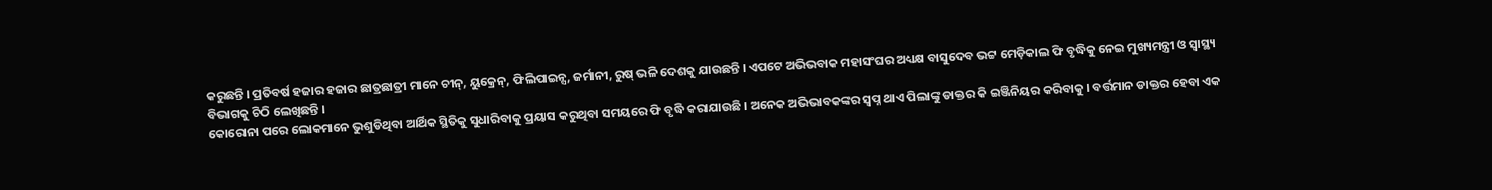କରୁଛନ୍ତି । ପ୍ରତିବର୍ଷ ହଜାର ହଜାର ଛାତ୍ରଛାତ୍ରୀ ମାନେ ଚୀନ୍, ୟୁକ୍ରେନ୍, ଫିଲିପାଇନ୍ସ, ଜର୍ମାନୀ, ରୁଷ୍ ଭଳି ଦେଶକୁ ଯାଉଛନ୍ତି । ଏପଟେ ଅଭିଭବାକ ମହାସଂଘର ଅଧ୍ୟକ୍ଷ ବାସୁଦେବ ଭଟ୍ଟ ମେଡ଼ିକାଲ ଫି ବୃଦ୍ଧିକୁ ନେଇ ମୁଖ୍ୟମନ୍ତ୍ରୀ ଓ ସ୍ବାସ୍ଥ୍ୟ ବିଭାଗକୁ ଚିଠି ଲେଖିଛନ୍ତି ।
କୋରୋନା ପରେ ଲୋକମାନେ ଭୁଶୁଡିଥିବା ଆର୍ଥିକ ସ୍ଥିତିକୁ ସୁଧାରିବାକୁ ପ୍ରୟାସ କରୁଥିବା ସମୟରେ ଫି ବୃଦ୍ଧି କରାଯାଉଛି । ଅନେକ ଅଭିଭାବକଙ୍କର ସ୍ବପ୍ନ ଥାଏ ପିଲାଙ୍କୁ ଡାକ୍ତର କି ଇଞ୍ଜିନିୟର କରିବାକୁ । ବର୍ତ୍ତମାନ ଡାକ୍ତର ହେବା ଏକ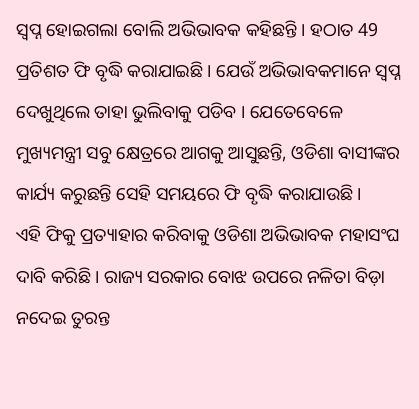ସ୍ବପ୍ନ ହୋଇଗଲା ବୋଲି ଅଭିଭାବକ କହିଛନ୍ତି । ହଠାତ 49 ପ୍ରତିଶତ ଫି ବୃଦ୍ଧି କରାଯାଇଛି । ଯେଉଁ ଅଭିଭାବକମାନେ ସ୍ବପ୍ନ ଦେଖୁଥିଲେ ତାହା ଭୁଲିବାକୁ ପଡିବ । ଯେତେବେଳେ ମୁଖ୍ୟମନ୍ତ୍ରୀ ସବୁ କ୍ଷେତ୍ରରେ ଆଗକୁ ଆସୁଛନ୍ତି, ଓଡିଶା ବାସୀଙ୍କର କାର୍ଯ୍ୟ କରୁଛନ୍ତି ସେହି ସମୟରେ ଫି ବୃଦ୍ଧି କରାଯାଉଛି ।
ଏହି ଫିକୁ ପ୍ରତ୍ୟାହାର କରିବାକୁ ଓଡିଶା ଅଭିଭାବକ ମହାସଂଘ ଦାବି କରିଛି । ରାଜ୍ୟ ସରକାର ବୋଝ ଉପରେ ନଳିତା ବିଡ଼ା ନଦେଇ ତୁରନ୍ତ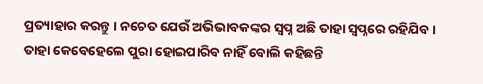ପ୍ରତ୍ୟାହାର କରନ୍ତୁ । ନଚେତ ଯେଉଁ ଅଭିଭାବକଙ୍କର ସ୍ବପ୍ନ ଅଛି ତାହା ସ୍ବପ୍ନରେ ରହିଯିବ । ତାହା କେବେହେଲେ ପୁରା ହୋଇପାରିବ ନାହିଁ ବୋଲି କହିଛନ୍ତି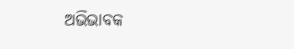ଅଭିଭାବକ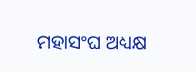ମହାସଂଘ ଅଧ୍ୟକ୍ଷ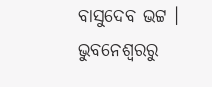ବାସୁଦେବ ଭଟ୍ଟ ।
ଭୁବନେଶ୍ବରରୁ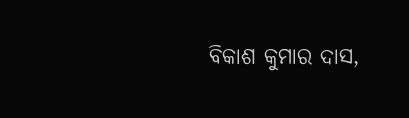ବିକାଶ କୁମାର ଦାସ,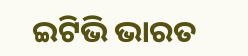ଇଟିଭି ଭାରତ